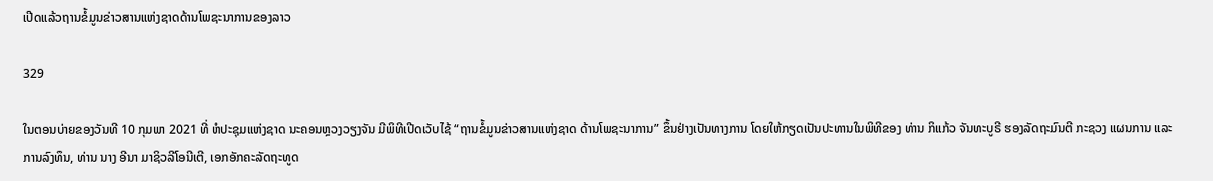ເປີດແລ້ວຖານຂໍ້ມູນຂ່າວສານແຫ່ງຊາດດ້ານໂພຊະນາການຂອງລາວ

329

ໃນຕອນບ່າຍຂອງວັນທີ 10 ກຸມພາ 2021 ທີ່ ຫໍປະຊຸມແຫ່ງຊາດ ນະຄອນຫຼວງວຽງຈັນ ມີພິທີເປີດເວັບໄຊ້ “ຖານຂໍ້ມູນຂ່າວສານແຫ່ງຊາດ ດ້ານໂພຊະນາການ” ຂຶ້ນຢ່າງເປັນທາງການ ໂດຍໃຫ້ກຽດເປັນປະທານໃນພິທີຂອງ ທ່ານ ກິແກ້ວ ຈັນທະບູຣີ ຮອງລັດຖະມົນຕີ ກະຊວງ ແຜນການ ແລະ ການລົງທຶນ, ທ່ານ ນາງ ອີນາ ມາຊິວລີໂອນີເຕີ, ເອກອັກຄະລັດຖະທູດ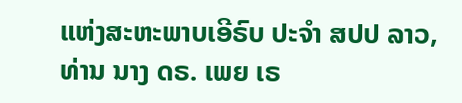ແຫ່ງສະຫະພາບເອີຣົບ ປະຈຳ ສປປ ລາວ, ທ່ານ ນາງ ດຣ. ເພຍ ເຣ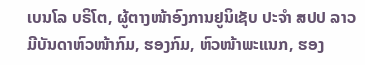ເບນໂລ ບຣິໂຕ, ຜູ້ຕາງໜ້າອົງການຢູນິເຊັບ ປະຈຳ ສປປ ລາວ ມີບັນດາຫົວໜ້າກົມ, ຮອງກົມ, ຫົວໜ້າພະແນກ, ຮອງ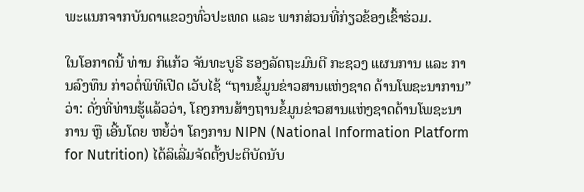ພະແນກຈາກບັນດາແຂວງທົ່ວປະເທດ ແລະ ພາກສ່ວນທີ່ກ່ຽວຂ້ອງເຂົ້າຮ່ວມ.

ໃນໂອກາດນີ້ ທ່ານ ກິແກ້ວ ຈັນທະບູຣີ ຮອງລັດຖະມົນຕີ ກະຊວງ ແຜນການ ແລະ ການລົງທຶນ ກ່າວຕໍ່ພິທີເປີດ ເວັບໄຊ້ “ຖານຂໍ້ມູນຂ່າວສານແຫ່ງຊາດ ດ້ານໂພຊະນາການ” ວ່າ: ດັ່ງທີ່ທ່ານຮູ້ແລ້ວວ່າ, ໂຄງການສ້າງຖານຂໍ້ມູນຂ່າວສານແຫ່ງຊາດດ້ານໂພຊະນາການ ຫຼື ເອີ້ນໂດຍ ຫຍໍ້ວ່າ ໂຄງການ NIPN (National Information Platform for Nutrition) ໄດ້ລິເລີ່ມຈັດຕັ້ງປະຕິບັດນັບ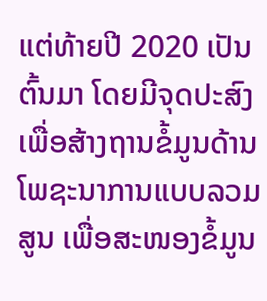ແຕ່ທ້າຍປີ 2020 ເປັນຕົ້ນມາ ໂດຍມີຈຸດປະສົງເພື່ອສ້າງຖານຂໍ້ມູນດ້ານໂພຊະນາການແບບລວມສູນ ເພື່ອສະໜອງຂໍ້ມູນ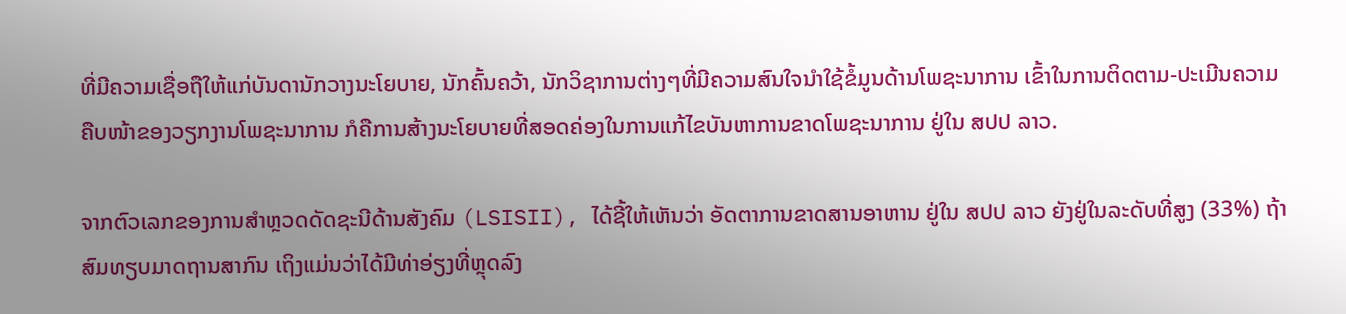ທີ່ມີຄວາມເຊື່ອຖືໃຫ້ແກ່ບັນດານັກວາງນະໂຍບາຍ, ນັກຄົ້ນຄວ້າ, ນັກວິຊາການຕ່າງໆທີ່ມີຄວາມສົນໃຈນໍາໃຊ້ຂໍ້ມູນດ້ານໂພຊະນາການ ເຂົ້າໃນການຕິດຕາມ-ປະເມີນຄວາມຄືບໜ້າຂອງວຽກງານໂພຊະນາການ ກໍຄືການສ້າງນະໂຍບາຍທີ່ສອດຄ່ອງໃນການແກ້ໄຂບັນຫາການຂາດໂພຊະນາການ ຢູ່ໃນ ສປປ ລາວ.

ຈາກຕົວເລກຂອງການສໍາຫຼວດດັດຊະນີດ້ານສັງຄົມ (LSISII), ໄດ້ຊີ້ໃຫ້ເຫັນວ່າ ອັດຕາການຂາດສານອາຫານ ຢູ່ໃນ ສປປ ລາວ ຍັງຢູ່ໃນລະດັບທີ່ສູງ (33%) ຖ້າສົມທຽບມາດຖານສາກົນ ເຖິງແມ່ນວ່າໄດ້ມີທ່າອ່ຽງທີ່ຫຼຸດລົງ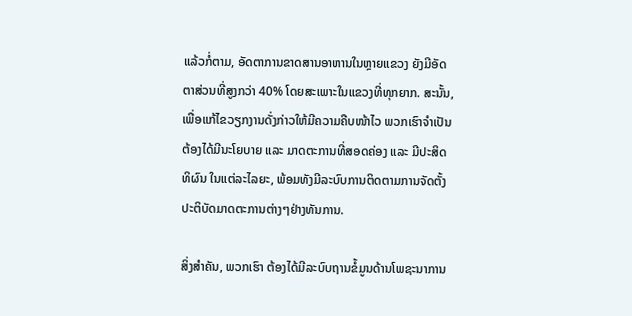ແລ້ວກໍ່ຕາມ, ອັດຕາການຂາດສານອາຫານໃນຫຼາຍແຂວງ ຍັງມີອັດຕາສ່ວນທີ່ສູງກວ່າ 40% ໂດຍສະເພາະໃນແຂວງທີ່ທຸກຍາກ. ສະນັ້ນ, ເພື່ອແກ້ໄຂວຽກງານດັ່ງກ່າວໃຫ້ມີຄວາມຄືບໜ້າໄວ ພວກເຮົາຈໍາເປັນຕ້ອງໄດ້ມີນະໂຍບາຍ ແລະ ມາດຕະການທີ່ສອດຄ່ອງ ແລະ ມີປະສິດທິຜົນ ໃນແຕ່ລະໄລຍະ, ພ້ອມທັງມີລະບົບການຕິດຕາມການຈັດຕັ້ງປະຕິບັດມາດຕະການຕ່າງໆຢ່າງທັນການ.

ສິ່ງສໍາຄັນ, ພວກເຮົາ ຕ້ອງໄດ້ມີລະບົບຖານຂໍ້ມູນດ້ານໂພຊະນາການ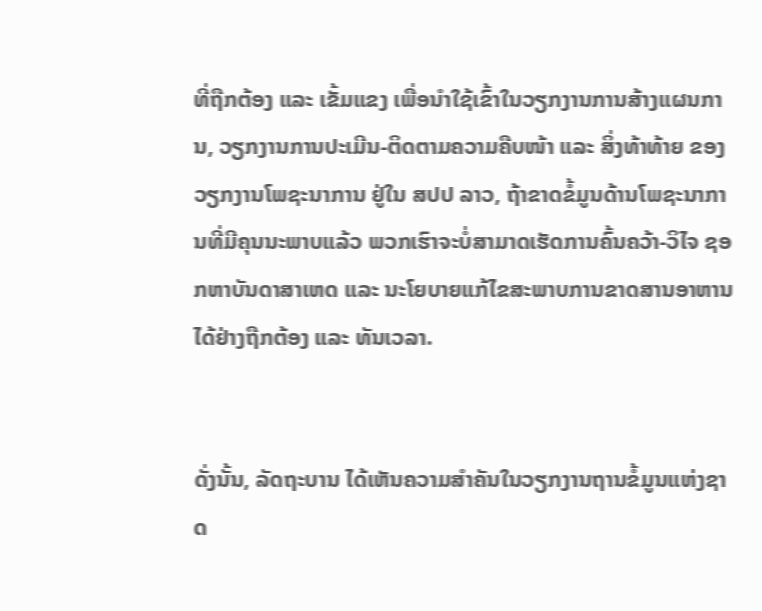ທີ່ຖືກຕ້ອງ ແລະ ເຂັ້ມແຂງ ເພື່ອນໍາໃຊ້ເຂົ້າໃນວຽກງານການສ້າງແຜນການ, ວຽກງານການປະເມີນ-ຕິດຕາມຄວາມຄືບໜ້າ ແລະ ສິ່ງທ້າທ້າຍ ຂອງວຽກງານໂພຊະນາການ ຢູ່ໃນ ສປປ ລາວ, ຖ້າຂາດຂໍ້ມູນດ້ານໂພຊະນາການທີ່ມີຄຸນນະພາບແລ້ວ ພວກເຮົາຈະບໍ່ສາມາດເຮັດການຄົ້ນຄວ້າ-ວິໄຈ ຊອກຫາບັນດາສາເຫດ ແລະ ນະໂຍບາຍແກ້ໄຂສະພາບການຂາດສານອາຫານໄດ້ຢ່າງຖືກຕ້ອງ ແລະ ທັນເວລາ.


ດັ່ງນັ້ນ, ລັດຖະບານ ໄດ້ເຫັນຄວາມສໍາຄັນໃນວຽກງານຖານຂໍ້ມູນແຫ່ງຊາດ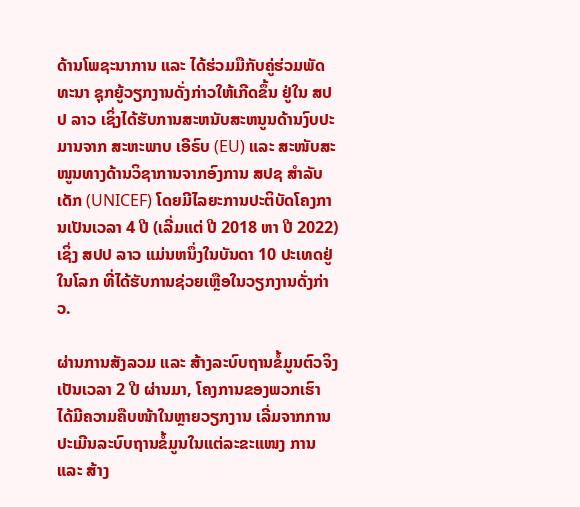ດ້ານໂພຊະນາການ ແລະ ໄດ້ຮ່ວມມືກັບຄູ່ຮ່ວມພັດທະນາ ຊຸກຍູ້ວຽກງານດັ່ງກ່າວໃຫ້ເກີດຂຶ້ນ ຢູ່ໃນ ສປປ ລາວ ເຊິ່ງໄດ້ຮັບການສະຫນັບສະຫນູນດ້ານງົບປະມານຈາກ ສະຫະພາບ ເອີຣົບ (EU) ແລະ ສະໜັບສະໜູນທາງດ້ານວິຊາການຈາກອົງການ ສປຊ ສໍາລັບເດັກ (UNICEF) ໂດຍມີໄລຍະການປະຕິບັດໂຄງການເປັນເວລາ 4 ປີ (ເລີ່ມແຕ່ ປີ 2018 ຫາ ປີ 2022) ເຊິ່ງ ສປປ ລາວ ແມ່ນຫນຶ່ງໃນບັນດາ 10 ປະເທດຢູ່ໃນໂລກ ທີ່ໄດ້ຮັບການຊ່ວຍເຫຼືອໃນວຽກງານດັ່ງກ່າວ.

ຜ່ານການສັງລວມ ແລະ ສ້າງລະບົບຖານຂໍ້ມູນຕົວຈິງເປັນເວລາ 2 ປີ ຜ່ານມາ, ໂຄງການຂອງພວກເຮົາ ໄດ້ມີຄວາມຄືບໜ້າໃນຫຼາຍວຽກງານ ເລີ່ມຈາກການປະເມີນລະບົບຖານຂໍ້ມູນໃນແຕ່ລະຂະແໜງ ການ ແລະ ສ້າງ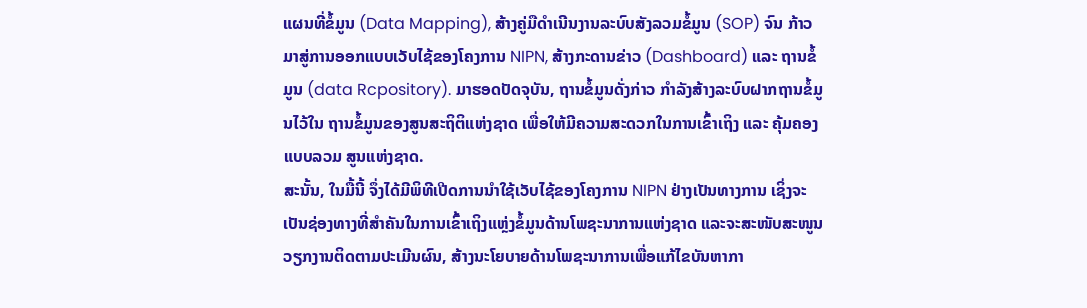ແຜນທີ່ຂໍ້ມູນ (Data Mapping), ສ້າງຄູ່ມືດໍາເນີນງານລະບົບສັງລວມຂໍ້ມູນ (SOP) ຈົນ ກ້າວມາສູ່ການອອກແບບເວັບໄຊ້ຂອງໂຄງການ NIPN, ສ້າງກະດານຂ່າວ (Dashboard) ແລະ ຖານຂໍ້ ມູນ (data Rcpository). ມາຮອດປັດຈຸບັນ, ຖານຂໍ້ມູນດັ່ງກ່າວ ກໍາລັງສ້າງລະບົບຝາກຖານຂໍ້ມູນໄວ້ໃນ ຖານຂໍ້ມູນຂອງສູນສະຖິຕິແຫ່ງຊາດ ເພື່ອໃຫ້ມີຄວາມສະດວກໃນການເຂົ້າເຖິງ ແລະ ຄຸ້ມຄອງແບບລວມ ສູນແຫ່ງຊາດ.
ສະນັ້ນ, ໃນມື້ນີ້ ຈຶ່ງໄດ້ມີພິທີເປີດການນໍາໃຊ້ເວັບໄຊ້ຂອງໂຄງການ NIPN ຢ່າງເປັນທາງການ ເຊິ່ງຈະເປັນຊ່ອງທາງທີ່ສໍາຄັນໃນການເຂົ້າເຖິງແຫຼ່ງຂໍ້ມູນດ້ານໂພຊະນາການແຫ່ງຊາດ ແລະຈະສະໜັບສະໜູນວຽກງານຕິດຕາມປະເມີນຜົນ, ສ້າງນະໂຍບາຍດ້ານໂພຊະນາການເພື່ອແກ້ໄຂບັນຫາກາ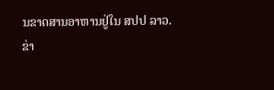ນຂາດສານອາຫານຢູ່ໃນ ສປປ ລາວ.
ຂ່າ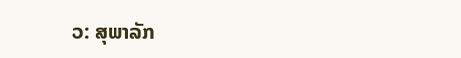ວ: ສຸພາລັກ